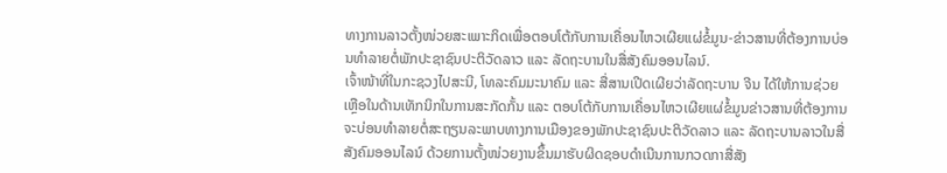ທາງການລາວຕັ້ງໜ່ວຍສະເພາະກິດເພື່ອຕອບໂຕ້ກັບການເຄື່ອນໄຫວເຜີຍແຜ່ຂໍ້ມູນ-ຂ່າວສານທີ່ຕ້ອງການບ່ອນທຳລາຍຕໍ່ພັກປະຊາຊົນປະຕິວັດລາວ ແລະ ລັດຖະບານໃນສື່ສັງຄົມອອນໄລນ໌.
ເຈົ້າໜ້າທີ່ໃນກະຊວງໄປສະນີ, ໂທລະຄົມມະນາຄົມ ແລະ ສື່ສານເປີດເຜີຍວ່າລັດຖະບານ ຈີນ ໄດ້ໃຫ້ການຊ່ວຍເຫຼືອໃນດ້ານເທັກນິກໃນການສະກັດກັ້ນ ແລະ ຕອບໂຕ້ກັບການເຄື່ອນໄຫວເຜີຍແຜ່ຂໍ້ມູນຂ່າວສານທີ່ຕ້ອງການຈະບ່ອນທຳລາຍຕໍ່ສະຖຽນລະພາບທາງການເມືອງຂອງພັກປະຊາຊົນປະຕິວັດລາວ ແລະ ລັດຖະບານລາວໃນສື່ສັງຄົມອອນໄລນ໌ ດ້ວຍການຕັ້ງໜ່ວຍງານຂຶ້ນມາຮັບຜິດຊອບດຳເນີນການກວດກາສື່ສັງ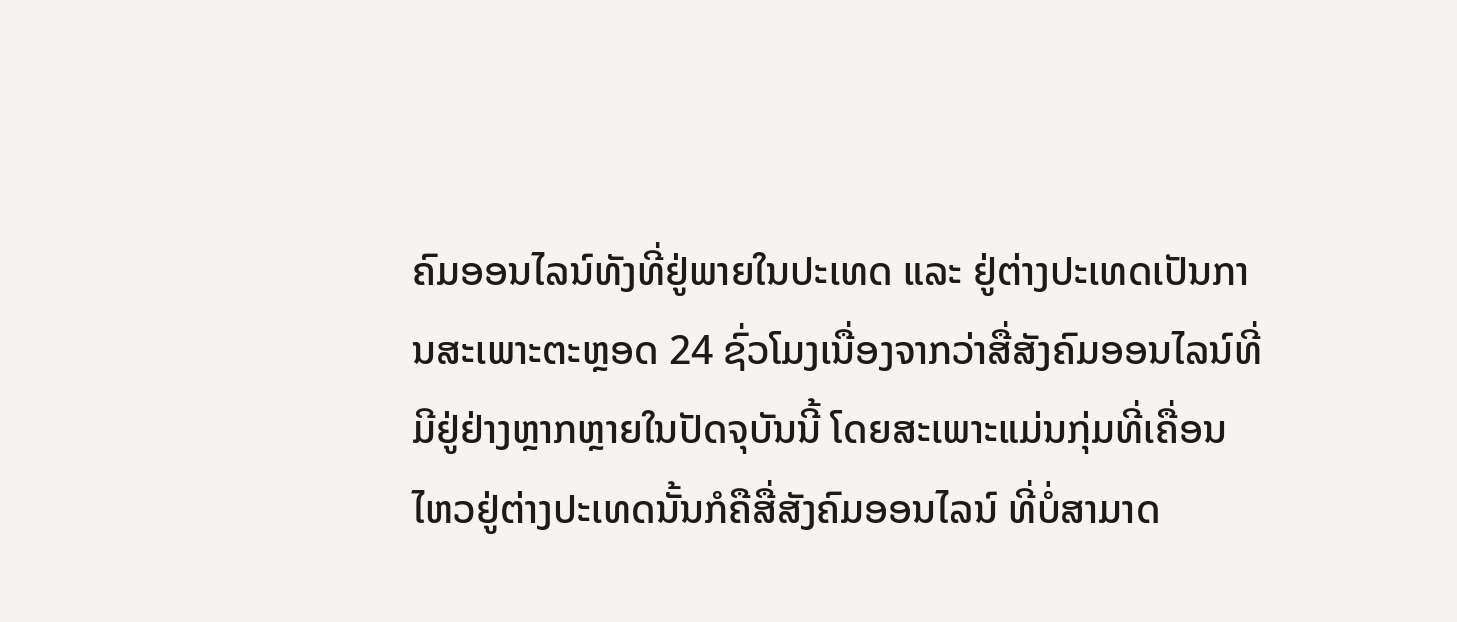ຄົມອອນໄລນ໌ທັງທີ່ຢູ່ພາຍໃນປະເທດ ແລະ ຢູ່ຕ່າງປະເທດເປັນການສະເພາະຕະຫຼອດ 24 ຊົ່ວໂມງເນື່ອງຈາກວ່າສື່ສັງຄົມອອນໄລນ໌ທີ່ມີຢູ່ຢ່າງຫຼາກຫຼາຍໃນປັດຈຸບັນນີ້ ໂດຍສະເພາະແມ່ນກຸ່ມທີ່ເຄື່ອນໄຫວຢູ່ຕ່າງປະເທດນັ້ນກໍຄືສື່ສັງຄົມອອນໄລນ໌ ທີ່ບໍ່ສາມາດ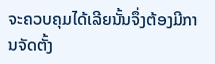ຈະຄວບຄຸມໄດ້ເລີຍນັ້ນຈຶ່ງຕ້ອງມີການຈັດຕັ້ງ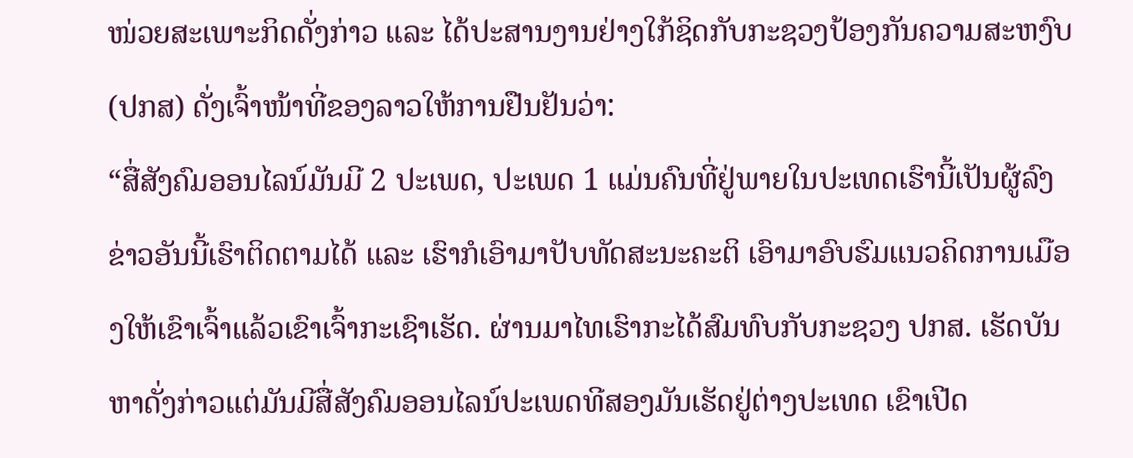ໜ່ວຍສະເພາະກິດດັ່ງກ່າວ ແລະ ໄດ້ປະສານງານຢ່າງໃກ້ຊິດກັບກະຊວງປ້ອງກັນຄວາມສະຫງົບ (ປກສ) ດັ່ງເຈົ້າໜ້າທີ່ຂອງລາວໃຫ້ການຢືນຢັນວ່າ:
“ສື່ສັງຄົມອອນໄລນ໌ມັນມີ 2 ປະເພດ, ປະເພດ 1 ແມ່ນຄົນທີ່ຢູ່ພາຍໃນປະເທດເຮົານີ້ເປັນຜູ້ລົງຂ່າວອັນນີ້ເຮົາຕິດຕາມໄດ້ ແລະ ເຮົາກໍເອົາມາປັບທັດສະນະຄະຕິ ເອົາມາອົບຮົມແນວຄິດການເມືອງໃຫ້ເຂົາເຈົ້າແລ້ວເຂົາເຈົ້າກະເຊົາເຮັດ. ຜ່ານມາໄທເຮົາກະໄດ້ສົມທົບກັບກະຊວງ ປກສ. ເຮັດບັນຫາດັ່ງກ່າວແຕ່ມັນມີສື່ສັງຄົມອອນໄລນ໌ປະເພດທີສອງມັນເຮັດຢູ່ຕ່າງປະເທດ ເຂົາເປີດ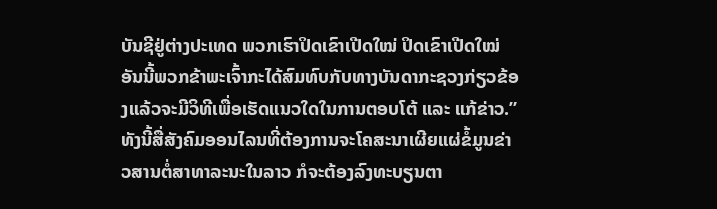ບັນຊີຢູ່ຕ່າງປະເທດ ພວກເຮົາປິດເຂົາເປີດໃໝ່ ປິດເຂົາເປີດໃໝ່ ອັນນີ້ພວກຂ້າພະເຈົ້າກະໄດ້ສົມທົບກັບທາງບັນດາກະຊວງກ່ຽວຂ້ອງແລ້ວຈະມີວິທີເພື່ອເຮັດແນວໃດໃນການຕອບໂຕ້ ແລະ ແກ້ຂ່າວ.”
ທັງນີ້ສື່ສັງຄົມອອນໄລນທີ່ຕ້ອງການຈະໂຄສະນາເຜີຍແຜ່ຂໍ້ມູນຂ່າວສານຕໍ່ສາທາລະນະໃນລາວ ກໍຈະຕ້ອງລົງທະບຽນຕາ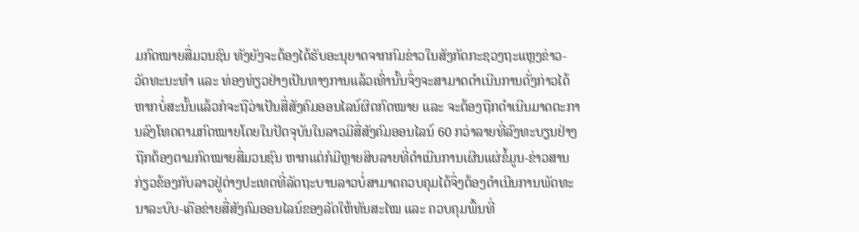ມກົດໝາຍສື່ມວນຊົນ ທັງຍັງຈະຕ້ອງໄດ້ຮັບອະນຸຍາດຈາກກົມຂ່າວໃນສັງກັດກະຊວງຖະແຫຼງຂ່າວ-ວັດທະນະທຳ ແລະ ທ່ອງທ່ຽວຢ່າງເປັນທາງການແລ້ວເທົ່ານັ້ນຈຶ່ງຈະສາມາດດຳເນີນການດັ່ງກ່າວໄດ້ ຫາກບໍ່ສະນັ້ນແລ້ວກໍຈະຖືວ່າເປັນສື່ສັງຄົມອອນໄລນ໌ຜິດກົດໝາຍ ແລະ ຈະຕ້ອງຖືກດຳເນີນມາດຕະການລົງໂທດຕາມກົດໝາຍໂດຍໃນປັດຈຸບັນໃນລາວມີສື່ສັງຄົມອອນໄລນ໌ 60 ກວ່າລາຍທີ່ລົງທະບຽນຢ່າງຖືກຕ້ອງຕາມກົດໝາຍສື່ມວນຊົນ ຫາກແຕ່ກໍມີຫຼາຍສິບລາຍທີ່ດຳເນີນການເຜີນແຜ່ຂໍ້ມູນ-ຂ່າວສານກ່ຽວຂ້ອງກັບລາວຢູ່ຕ່າງປະເທດທີ່ລັດຖະບານລາວບໍ່ສາມາດຄວບຄຸມໄດ້ຈຶ່ງຕ້ອງດຳເນີນການພັດທະນາລະບົບ-ເຄືອຂ່າຍສື່ສັງຄົມອອນໄລນ໌ຂອງລັດໃຫ້ທັນສະໄໝ ແລະ ຄວບຄຸມພື້ນທີ່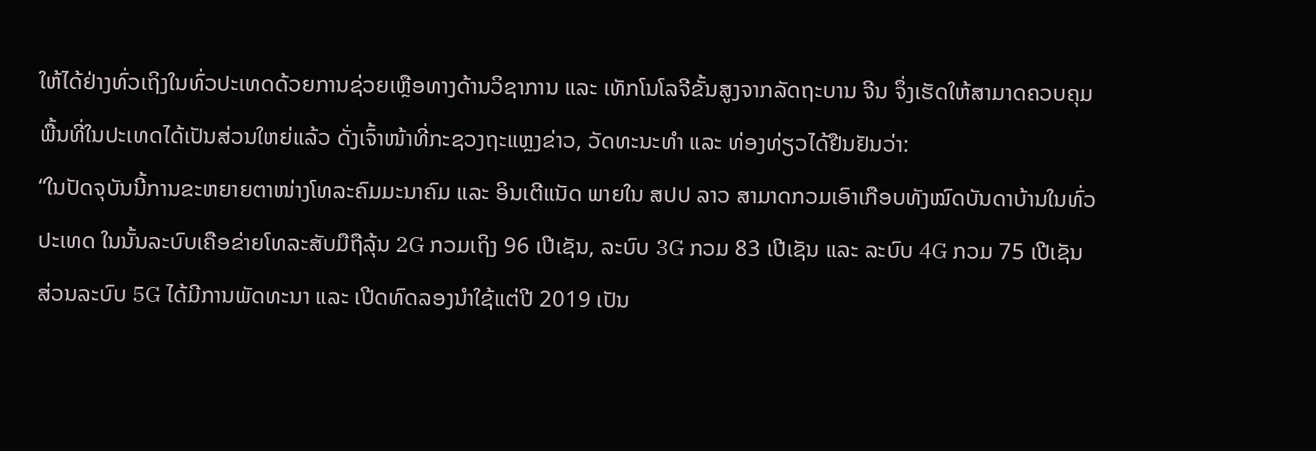ໃຫ້ໄດ້ຢ່າງທົ່ວເຖິງໃນທົ່ວປະເທດດ້ວຍການຊ່ວຍເຫຼືອທາງດ້ານວິຊາການ ແລະ ເທັກໂນໂລຈີຂັ້ນສູງຈາກລັດຖະບານ ຈີນ ຈຶ່ງເຮັດໃຫ້ສາມາດຄວບຄຸມພື້ນທີ່ໃນປະເທດໄດ້ເປັນສ່ວນໃຫຍ່ແລ້ວ ດັ່ງເຈົ້າໜ້າທີ່ກະຊວງຖະແຫຼງຂ່າວ, ວັດທະນະທຳ ແລະ ທ່ອງທ່ຽວໄດ້ຢືນຢັນວ່າ:
“ໃນປັດຈຸບັນນີ້ການຂະຫຍາຍຕາໜ່າງໂທລະຄົມມະນາຄົມ ແລະ ອິນເຕີແນັດ ພາຍໃນ ສປປ ລາວ ສາມາດກວມເອົາເກືອບທັງໝົດບັນດາບ້ານໃນທົ່ວປະເທດ ໃນນັ້ນລະບົບເຄືອຂ່າຍໂທລະສັບມືຖືລຸ້ນ 2G ກວມເຖິງ 96 ເປີເຊັນ, ລະບົບ 3G ກວມ 83 ເປີເຊັນ ແລະ ລະບົບ 4G ກວມ 75 ເປີເຊັນ ສ່ວນລະບົບ 5G ໄດ້ມີການພັດທະນາ ແລະ ເປີດທົດລອງນຳໃຊ້ແຕ່ປີ 2019 ເປັນ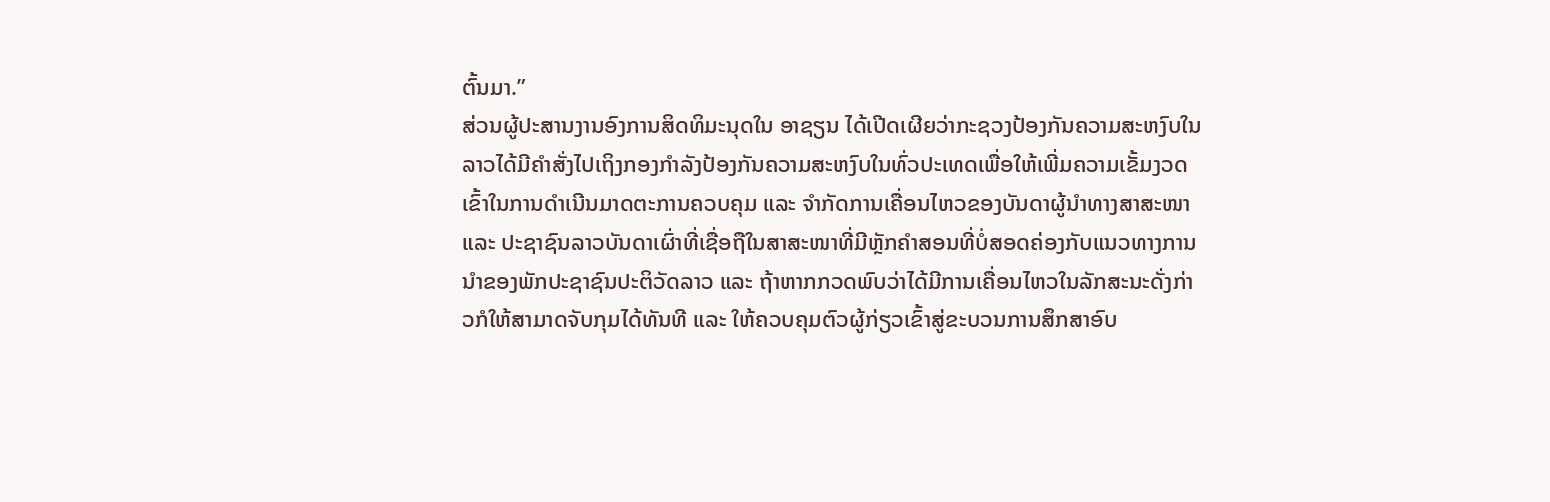ຕົ້ນມາ.”
ສ່ວນຜູ້ປະສານງານອົງການສິດທິມະນຸດໃນ ອາຊຽນ ໄດ້ເປີດເຜີຍວ່າກະຊວງປ້ອງກັນຄວາມສະຫງົບໃນລາວໄດ້ມີຄຳສັ່ງໄປເຖິງກອງກຳລັງປ້ອງກັນຄວາມສະຫງົບໃນທົ່ວປະເທດເພື່ອໃຫ້ເພີ່ມຄວາມເຂັ້ມງວດເຂົ້າໃນການດຳເນີນມາດຕະການຄວບຄຸມ ແລະ ຈຳກັດການເຄື່ອນໄຫວຂອງບັນດາຜູ້ນຳທາງສາສະໜາ ແລະ ປະຊາຊົນລາວບັນດາເຜົ່າທີ່ເຊື່ອຖືໃນສາສະໜາທີ່ມີຫຼັກຄຳສອນທີ່ບໍ່ສອດຄ່ອງກັບແນວທາງການນຳຂອງພັກປະຊາຊົນປະຕິວັດລາວ ແລະ ຖ້າຫາກກວດພົບວ່າໄດ້ມີການເຄື່ອນໄຫວໃນລັກສະນະດັ່ງກ່າວກໍໃຫ້ສາມາດຈັບກຸມໄດ້ທັນທີ ແລະ ໃຫ້ຄວບຄຸມຕົວຜູ້ກ່ຽວເຂົ້າສູ່ຂະບວນການສຶກສາອົບ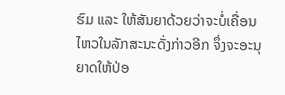ຮົມ ແລະ ໃຫ້ສັນຍາດ້ວຍວ່າຈະບໍ່ເຄື່ອນໄຫວໃນລັກສະນະດັ່ງກ່າວອີກ ຈຶ່ງຈະອະນຸຍາດໃຫ້ປ່ອ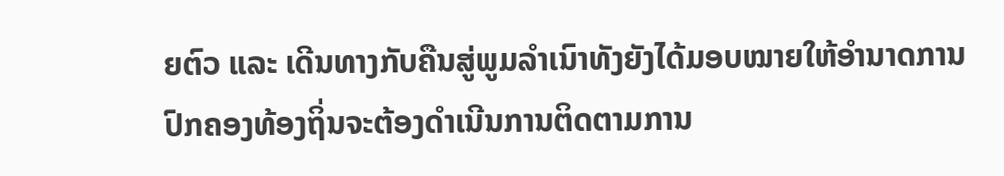ຍຕົວ ແລະ ເດີນທາງກັບຄືນສູ່ພູມລຳເນົາທັງຍັງໄດ້ມອບໝາຍໃຫ້ອຳນາດການປົກຄອງທ້ອງຖິ່ນຈະຕ້ອງດຳເນີນການຕິດຕາມການ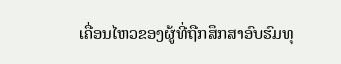ເຄື່ອນໄຫວຂອງຜູ້ທີ່ຖືກສຶກສາອົບຮົມທຸ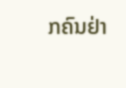ກຄົນຢ່າ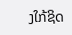ງໃກ້ຊິດ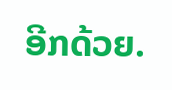ອີກດ້ວຍ.